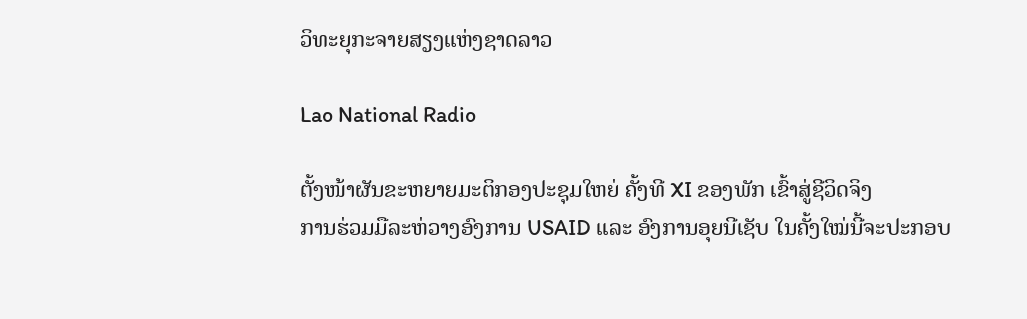ວິທະຍຸກະຈາຍສຽງແຫ່ງຊາດລາວ

Lao National Radio

ຕັ້ງໜ້າຜັນຂະຫຍາຍມະຕິກອງປະຊຸມໃຫຍ່ ຄັ້ງທີ XI ຂອງພັກ ເຂົ້າສູ່ຊີວິດຈິງ
ການຮ່ວມມືລະຫ່ວາງອົງການ USAID ເເລະ ອົງການອຸຍນີເຊັບ ໃນຄັ້ງໃໝ່ນີ້ຈະປະກອບ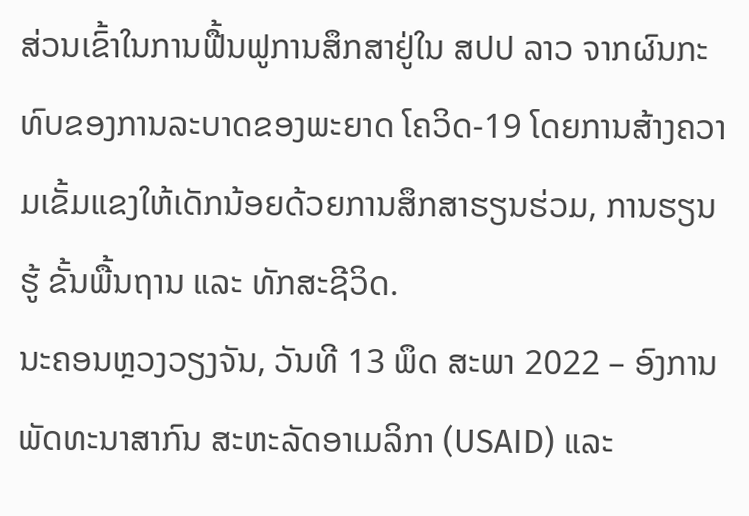ສ່ວນເຂົ້າໃນການຟື້ນຟູການສຶກສາຢູ່ໃນ ສປປ ລາວ ຈາກຜົນກະທົບຂອງການລະບາດຂອງພະຍາດ ໂຄວິດ-19 ໂດຍການສ້າງຄວາມເຂັ້ມແຂງໃຫ້ເດັກນ້ອຍດ້ວຍການສຶກສາຮຽນຮ່ວມ, ການຮຽນຮູ້ ຂັ້ນພື້ນຖານ ແລະ ທັກສະຊີວິດ.
ນະຄອນຫຼວງວຽງຈັນ, ວັນທີ 13 ພຶດ ສະພາ 2022 – ອົງການ ພັດທະນາສາກົນ ສະຫະລັດອາເມລິກາ (USAID) ແລະ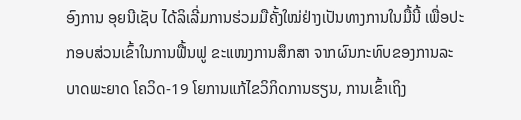ອົງການ ອຸຍນີເຊັບ ໄດ້ລິເລີ່ມການຮ່ວມມືຄັ້ງໃໝ່ຢ່າງເປັນທາງການໃນມື້ນີ້ ເພື່ອປະກອບສ່ວນເຂົ້າໃນການຟື້ນຟູ ຂະແໜງການສຶກສາ ຈາກຜົນກະທົບຂອງການລະບາດພະຍາດ ໂຄວິດ-19 ໂຍການແກ້ໄຂວິກິດການຮຽນ, ການເຂົ້າເຖິງ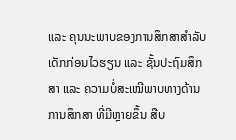ແລະ ຄຸນນະພາບຂອງການສຶກສາສຳລັບເດັກກ່ອນໄວຮຽນ ແລະ ຊັ້ນປະຖົມສຶກສາ ແລະ ຄວາມບໍ່ສະເໝີພາບທາງດ້ານການສຶກສາ ທີ່ມີຫຼາຍຂຶ້ນ ສືບ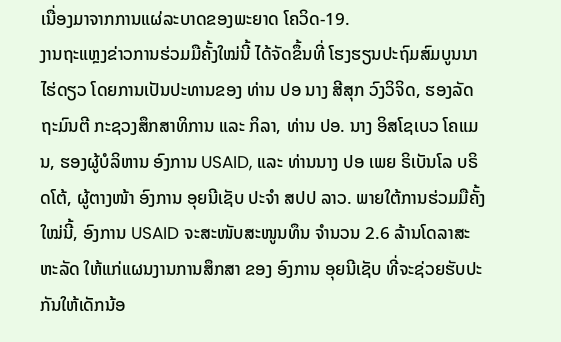ເນື່ອງມາຈາກການແຜ່ລະບາດຂອງພະຍາດ ໂຄວິດ-19.
ງານຖະແຫຼງຂ່າວການຮ່ວມມືຄັ້ງໃໝ່ນີ້ ໄດ້ຈັດຂຶ້ນທີ່ ໂຮງຮຽນປະຖົມສົມບູນນາໄຮ່ດຽວ ໂດຍການເປັນປະທານຂອງ ທ່ານ ປອ ນາງ ສີສຸກ ວົງວິຈິດ, ຮອງລັດຖະມົນຕີ ກະຊວງສຶກສາທິການ ແລະ ກິລາ, ທ່ານ ປອ. ນາງ ອິສໂຊເບວ ໂຄແມນ, ຮອງຜູ້ບໍລິຫານ ອົງການ USAID, ແລະ ທ່ານນາງ ປອ ເພຍ ຣິເບັນໂລ ບຣິດໂຕ້, ຜູ້ຕາງໜ້າ ອົງການ ອຸຍນີເຊັບ ປະຈຳ ສປປ ລາວ. ພາຍໃຕ້ການຮ່ວມມືຄັ້ງໃໝ່ນີ້, ອົງການ USAID ຈະສະໜັບສະໜູນທຶນ ຈໍານວນ 2.6 ລ້ານໂດລາສະຫະລັດ ໃຫ້ແກ່ແຜນງານການສຶກສາ ຂອງ ອົງການ ອຸຍນີເຊັບ ທີ່ຈະຊ່ວຍຮັບປະກັນໃຫ້ເດັກນ້ອ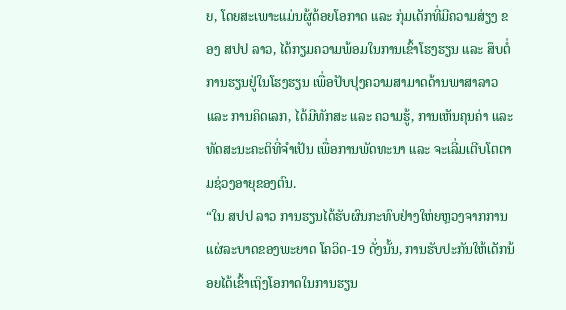ຍ, ໂດຍສະເພາະແມ່ນຜູ້ດ້ອຍໂອກາດ ແລະ ກຸ່ມເດັກທີ່ມີຄວາມສ່ຽງ ຂອງ ສປປ ລາວ, ໄດ້ກຽມຄວາມພ້ອມໃນການເຂົ້າໂຮງຮຽນ ແລະ ສຶບຕໍ່ການຮຽນຢູ່ໃນໂຮງຮຽນ ເພື່ອປັບປຸງຄວາມສາມາດດ້ານພາສາລາວ ແລະ ການຄິດເລກ, ໄດ້ມີທັກສະ ແລະ ຄວາມຮູ້, ການເຫັນຄຸນຄ່າ ແລະ ທັດສະນະຄະຕິທີ່ຈຳເປັນ ເພື່ອການພັດທະນາ ແລະ ຈະເລີ່ມເຕີບໂຕຕາມຊ່ວງອາຍຸຂອງຕົນ.
“ໃນ ສປປ ລາວ ການຮຽນໄດ້ຮັບຜົນກະທົບຢ່າງໃຫ່ຍຫຼວງຈາກການແຜ່ລະບາດຂອງພະຍາດ ໂຄວິດ-19 ດັ່ງນັ້ນ, ການຮັບປະກັນໃຫ້ເດັກນ້ອຍໄດ້ເຂົ້າເຖິງໂອກາດໃນການຮຽນ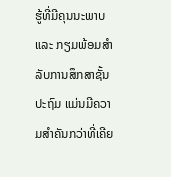ຮູ້ທີ່ມີຄຸນນະພາບ ແລະ ກຽມພ້ອມສໍາລັບການສຶກສາຊັ້ນປະຖົມ ແມ່ນມີຄວາມສຳຄັນກວ່າທີ່ເຄີຍ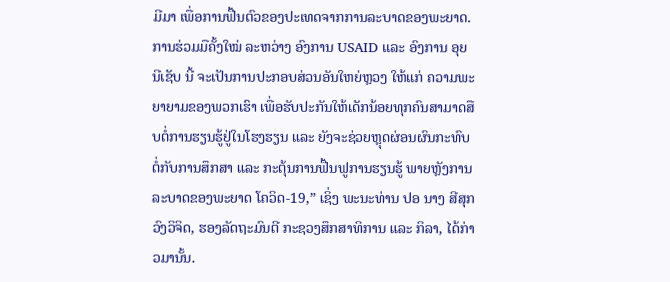ມີມາ ເພື່ອການຟື້ນຕົວຂອງປະເທດຈາກການລະບາດຂອງພະຍາດ. ການຮ່ວມມືຄັ້ງໃໝ່ ລະຫວ່າງ ອົງການ USAID ແລະ ອົງການ ອຸຍນີເຊັບ ນີ້ ຈະເປັນການປະກອບສ່ວນອັນໃຫຍ່ຫຼວງ ໃຫ້ແກ່ ຄວາມພະຍາຍາມຂອງພວກເຮົາ ເພື່ອຮັບປະກັນໃຫ້ເດັກນ້ອຍທຸກຄົນສາມາດສືບຕໍ່ການຮຽນຮູ້ຢູ່ໃນໂຮງຮຽນ ແລະ ຍັງຈະຊ່ວຍຫຼຸດຜ່ອນຜົນກະທົບຕໍ່ກັບການສຶກສາ ແລະ ກະຕຸ້ນການຟື້ນຟູການຮຽນຮູ້ ພາຍຫຼັງການລະບາດຂອງພະຍາດ ໂຄວິດ-19,” ເຊິ່ງ ພະນະທ່ານ ປອ ນາງ ສີສຸກ ວົງວິຈິດ, ຮອງລັດຖະມົນຕີ ກະຊວງສຶກສາທິການ ແລະ ກິລາ, ໄດ້ກ່າວມານັ້ນ.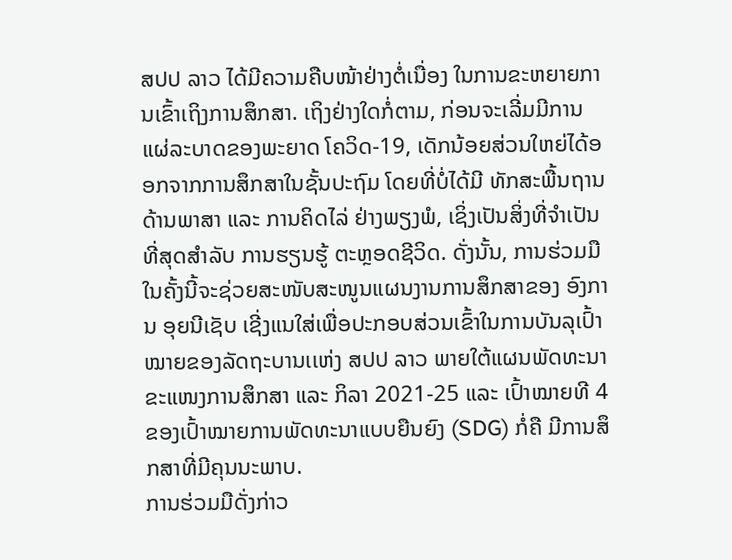ສປປ ລາວ ໄດ້ມີຄວາມຄືບໜ້າຢ່າງຕໍ່ເນື່ອງ ໃນການຂະຫຍາຍການເຂົ້າເຖິງການສຶກສາ. ເຖິງຢ່າງໃດກໍ່ຕາມ, ກ່ອນຈະເລີ່ມມີການແຜ່ລະບາດຂອງພະຍາດ ໂຄວິດ-19, ເດັກນ້ອຍສ່ວນໃຫຍ່ໄດ້ອອກຈາກການສຶກສາໃນຊັ້ນປະຖົມ ໂດຍທີ່ບໍ່ໄດ້ມີ ທັກສະພື້ນຖານດ້ານພາສາ ແລະ ການຄິດໄລ່ ຢ່າງພຽງພໍ, ເຊິ່ງເປັນສິ່ງທີ່ຈໍາເປັນທີ່ສຸດສຳລັບ ການຮຽນຮູ້ ຕະຫຼອດຊີວິດ. ດັ່ງນັ້ນ, ການຮ່ວມມືໃນຄັ້ງນີ້ຈະຊ່ວຍສະໜັບສະໜູນແຜນງານການສຶກສາຂອງ ອົງການ ອຸຍນີເຊັບ ເຊີ່ງແນໃສ່ເພື່ອປະກອບສ່ວນເຂົ້າໃນການບັນລຸເປົ້າໝາຍຂອງລັດຖະບານເເຫ່ງ ສປປ ລາວ ພາຍໃຕ້ແຜນພັດທະນາ ຂະແໜງການສຶກສາ ແລະ ກິລາ 2021-25 ແລະ ເປົ້າໝາຍທີ 4 ຂອງເປົ້າໝາຍການພັດທະນາແບບຍືນຍົງ (SDG) ກໍ່ຄື ມີການສຶກສາທີ່ມີຄຸນນະພາບ.
ການຮ່ວມມືດັ່ງກ່າວ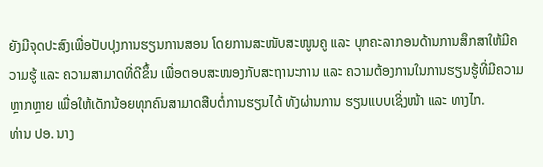ຍັງມີຈຸດປະສົງເພື່ອປັບປຸງການຮຽນການສອນ ໂດຍການສະໜັບສະໜູນຄູ ແລະ ບຸກຄະລາກອນດ້ານການສຶກສາໃຫ້ມີຄວາມຮູ້ ແລະ ຄວາມສາມາດທີ່ດີຂຶ້ນ ເພື່ອຕອບສະໜອງກັບສະຖານະການ ແລະ ຄວາມຕ້ອງການໃນການຮຽນຮູ້ທີ່ມີຄວາມຫຼາກຫຼາຍ ເພື່ອໃຫ້ເດັກນ້ອຍທຸກຄົນສາມາດສືບຕໍ່ການຮຽນໄດ້ ທັງຜ່ານການ ຮຽນແບບເຊິ່ງໜ້າ ແລະ ທາງໄກ.
ທ່ານ ປອ. ນາງ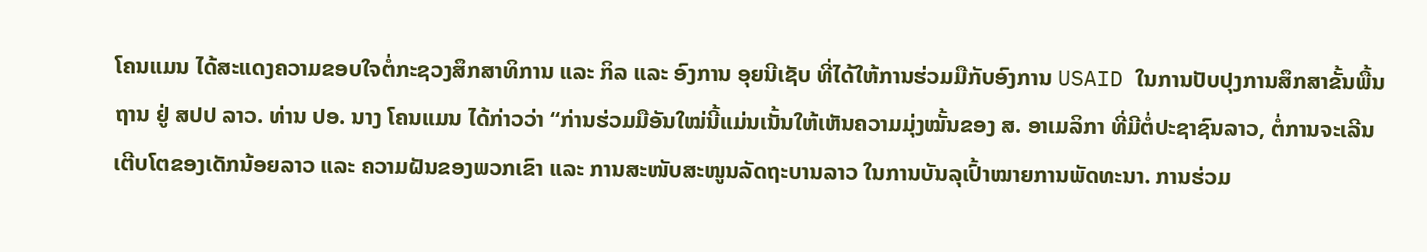ໂຄນແມນ ໄດ້ສະແດງຄວາມຂອບໃຈຕໍ່ກະຊວງສຶກສາທິການ ແລະ ກິລ ແລະ ອົງການ ອຸຍນີເຊັບ ທີ່ໄດ້ໃຫ້ການຮ່ວມມືກັບອົງການ USAID ໃນການປັບປຸງການສຶກສາຂັ້ນພື້ນຖານ ຢູ່ ສປປ ລາວ. ທ່ານ ປອ. ນາງ ໂຄນແມນ ໄດ້ກ່າວວ່າ “ກ່ານຮ່ວມມືອັນໃໝ່ນີ້ແມ່ນເນັ້ນໃຫ້ເຫັນຄວາມມຸ່ງໝັ້ນຂອງ ສ. ອາເມລິກາ ທີ່ມີຕໍ່ປະຊາຊົນລາວ, ຕໍ່ການຈະເລີນເຕີບໂຕຂອງເດັກນ້ອຍລາວ ແລະ ຄວາມຝັນຂອງພວກເຂົາ ແລະ ການສະໜັບສະໜູນລັດຖະບານລາວ ໃນການບັນລຸເປົ້າໝາຍການພັດທະນາ. ການຮ່ວມ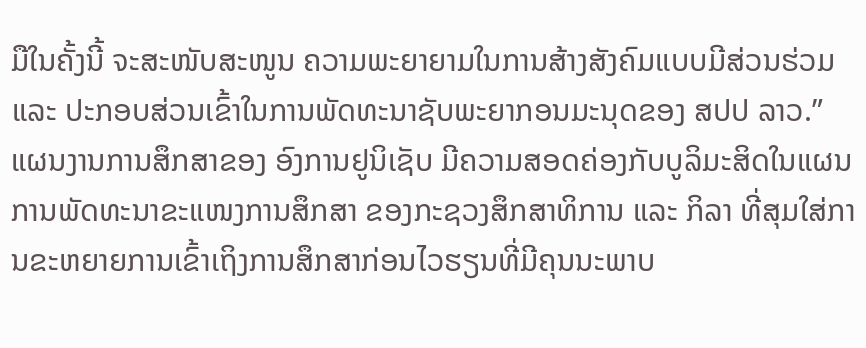ມືໃນຄັ້ງນີ້ ຈະສະໜັບສະໜູນ ຄວາມພະຍາຍາມໃນການສ້າງສັງຄົມແບບມີສ່ວນຮ່ວມ ແລະ ປະກອບສ່ວນເຂົ້າໃນການພັດທະນາຊັບພະຍາກອນມະນຸດຂອງ ສປປ ລາວ.”
ແຜນງານການສຶກສາຂອງ ອົງການຢູນິເຊັບ ມີຄວາມສອດຄ່ອງກັບບູລິມະສິດໃນແຜນການພັດທະນາຂະແໜງການສຶກສາ ຂອງກະຊວງສຶກສາທິການ ແລະ ກິລາ ທີ່ສຸມໃສ່ການຂະຫຍາຍການເຂົ້າເຖິງການສຶກສາກ່ອນໄວຮຽນທີ່ມີຄຸນນະພາບ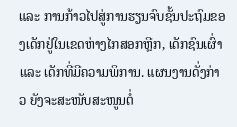ແລະ ການກ້າວໄປສູ່ການຮຽນຈົບຊັ້ນປະຖົມຂອງເດັກຢູ່ໃນເຂດຫ່າງໄກສອກຫຼີກ, ເດັກຊົນເຜົ່າ ແລະ ເດັກທີ່ມີຄວາມພິການ. ແຜນງານດັ່ງກ່າວ ຍັງຈະສະໜັບສະໜູນຕໍ່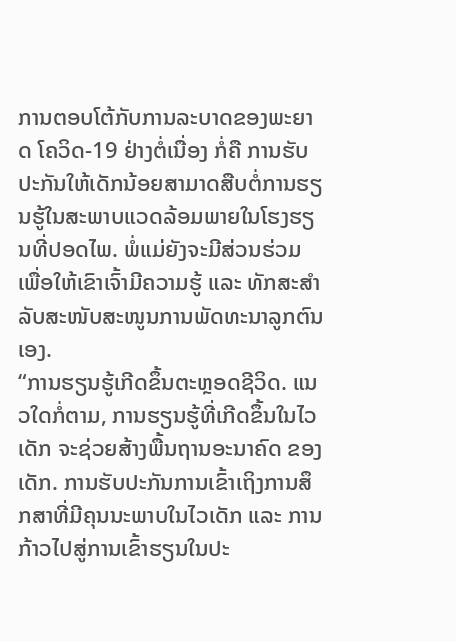ການຕອບໂຕ້ກັບການລະບາດຂອງພະຍາດ ໂຄວິດ-19 ຢ່າງຕໍ່ເນື່ອງ ກໍ່ຄື ການຮັບປະກັນໃຫ້ເດັກນ້ອຍສາມາດສືບຕໍ່ການຮຽນຮູ້ໃນສະພາບແວດລ້ອມພາຍໃນໂຮງຮຽນທີ່ປອດໄພ. ພໍ່ແມ່ຍັງຈະມີສ່ວນຮ່ວມ ເພື່ອໃຫ້ເຂົາເຈົ້າມີຄວາມຮູ້ ແລະ ທັກສະສໍາລັບສະໜັບສະໜູນການພັດທະນາລູກຕົນເອງ.
“ການຮຽນຮູ້ເກີດຂຶ້ນຕະຫຼອດຊີວິດ. ແນວໃດກໍ່ຕາມ, ການຮຽນຮູ້ທີ່ເກີດຂຶ້ນໃນໄວເດັກ ຈະຊ່ວຍສ້າງພື້ນຖານອະນາຄົດ ຂອງເດັກ. ການຮັບປະກັນການເຂົ້າເຖິງການສຶກສາທີ່ມີຄຸນນະພາບໃນໄວເດັກ ແລະ ການກ້າວໄປສູ່ການເຂົ້າຮຽນໃນປະ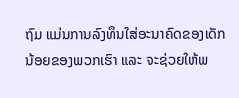ຖົມ ແມ່ນການລົງທຶນໃສ່ອະນາຄົດຂອງເດັກນ້ອຍຂອງພວກເຮົາ ແລະ ຈະຊ່ວຍໃຫ້ພ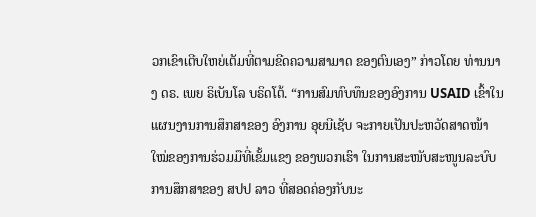ວກເຂົາເຕີບໃຫຍ່ເຕັມທີ່ຕາມຂີດຄວາມສາມາດ ຂອງຕົນເອງ” ກ່າວໂດຍ ທ່ານນາງ ດຣ. ເພຍ ຣິເບັນໂລ ບຣິດໂຕ້. “ການສົມທົບທຶນຂອງອົງການ USAID ເຂົ້າໃນແຜນງານການສຶກສາຂອງ ອົງການ ອຸຍນີເຊັບ ຈະກາຍເປັນປະຫວັດສາດໜ້າໃໝ່ຂອງການຮ່ວມມືທີ່ເຂັ້ມແຂງ ຂອງພວກເຮົາ ໃນການສະໜັບສະໜູນລະບົບການສຶກສາຂອງ ສປປ ລາວ ທີ່ສອດຄ່ອງກັບນະ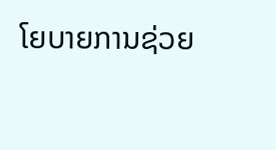ໂຍບາຍການຊ່ວຍ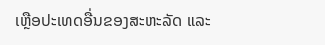ເຫຼືອປະເທດອື່ນຂອງສະຫະລັດ ແລະ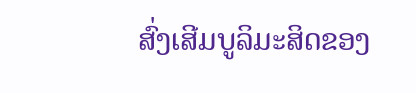ສົ່ງເສີມບູລິມະສິດຂອງ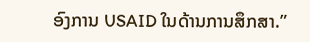ອົງການ USAID ໃນດ້ານການສຶກສາ.”